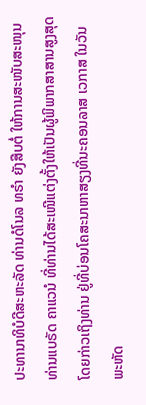ປະທານາທິບໍດີສະຫະລັດ ທ່ານດໍໂນລ ທຣຳ ຍັງສືບຕໍ່ ໃຫ້ການສະໜັບສະໜຸນ
ທ່ານແບຣັດ ຄາແວນໍ ທີ່ທ່ານໄດ້ສະເໜີແຕ່ງຕັ້ງໃຫ້ເປັນຜູ້ພິພາກສາສານສູງສຸດ
ໂດຍກ່າວເຖິງທ່ານ ຢູ່ທີ່ບ່ອນໂຄສະນາຫາສຽງທີ່ນະຄອນລາສ ເວກາສ ໃນວັນ
ພະຫັດ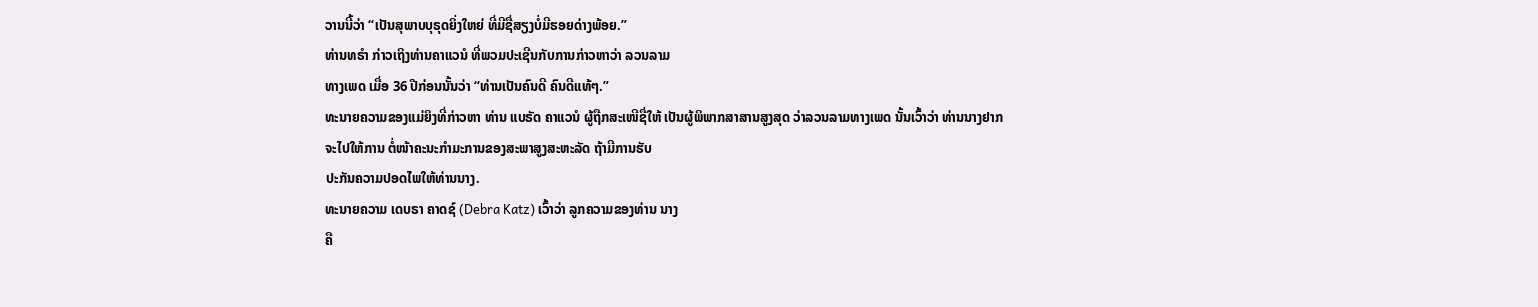ວານນີ້ວ່າ “ເປັນສຸພາບບຸຣຸດຍິ່ງໃຫຍ່ ທີ່ມີຊື່ສຽງບໍ່ມີຮອຍດ່າງພ້ອຍ.”
ທ່ານທຣຳ ກ່າວເຖິງທ່ານຄາແວນໍ ທີ່ພວມປະເຊີນກັບການກ່າວຫາວ່າ ລວນລາມ
ທາງເພດ ເມື່ອ 36 ປີກ່ອນນັ້ນວ່າ “ທ່ານເປັນຄົນດີ ຄົນດີແທ້ໆ.”
ທະນາຍຄວາມຂອງແມ່ຍິງທີ່ກ່າວຫາ ທ່ານ ແບຣັດ ຄາແວນໍ ຜູ້ຖືກສະເໜີຊື່ໃຫ້ ເປັນຜູ້ພິພາກສາສານສູງສຸດ ວ່າລວນລາມທາງເພດ ນັ້ນເວົ້າວ່າ ທ່ານນາງຢາກ
ຈະໄປໃຫ້ການ ຕໍ່ໜ້າຄະນະກໍາມະການຂອງສະພາສູງສະຫະລັດ ຖ້າມີການຮັບ
ປະກັນຄວາມປອດໄພໃຫ້ທ່ານນາງ.
ທະນາຍຄວາມ ເດບຣາ ຄາດຊ໌ (Debra Katz) ເວົ້າວ່າ ລູກຄວາມຂອງທ່ານ ນາງ
ຄື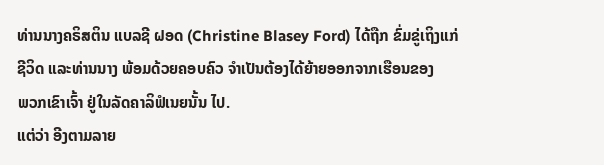ທ່ານນາງຄຣິສຕິນ ແບລຊີ ຝອດ (Christine Blasey Ford) ໄດ້ຖືກ ຂົ່ມຂູ່ເຖິງແກ່
ຊີວິດ ແລະທ່ານນາງ ພ້ອມດ້ວຍຄອບຄົວ ຈໍາເປັນຕ້ອງໄດ້ຍ້າຍອອກຈາກເຮືອນຂອງ
ພວກເຂົາເຈົ້າ ຢູ່ໃນລັດຄາລິຟໍເນຍນັ້ນ ໄປ.
ແຕ່ວ່າ ອີງຕາມລາຍ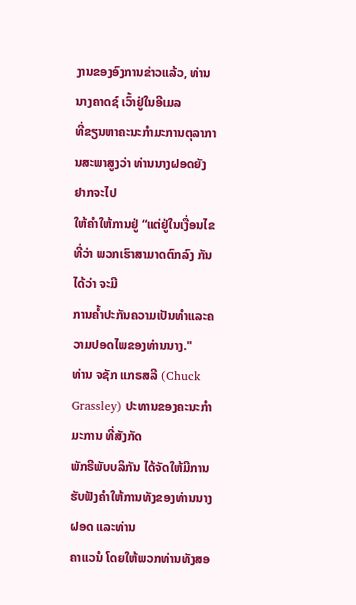ງານຂອງອົງການຂ່າວແລ້ວ, ທ່ານນາງຄາດຊ໌ ເວົ້າຢູ່ໃນອີເມລ
ທີ່ຂຽນຫາຄະນະກຳມະການຕຸລາການສະພາສູງວ່າ ທ່ານນາງຝອດຍັງ ຢາກຈະໄປ
ໃຫ້ຄໍາໃຫ້ການຢູ່ “ແຕ່ຢູ່ໃນເງື່ອນໄຂທີ່ວ່າ ພວກເຮົາສາມາດຕົກລົງ ກັນໄດ້ວ່າ ຈະມີ
ການຄ້ຳປະກັນຄວາມເປັນທໍາແລະຄວາມປອດໄພຂອງທ່ານນາງ."
ທ່ານ ຈຊັກ ແກຣສລີ (Chuck Grassley) ປະທານຂອງຄະນະກຳມະການ ທີ່ສັງກັດ
ພັກຣີພັບບລິກັນ ໄດ້ຈັດໃຫ້ມີການຮັບຟັງຄໍາໃຫ້ການທັງຂອງທ່ານນາງ ຝອດ ແລະທ່ານ
ຄາແວນໍ ໂດຍໃຫ້ພວກທ່ານທັງສອ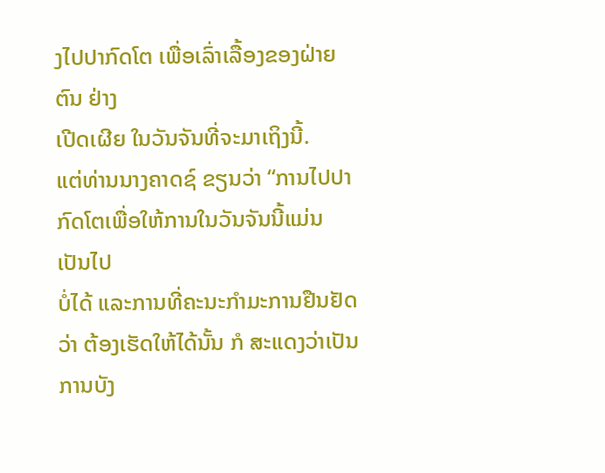ງໄປປາກົດໂຕ ເພື່ອເລົ່າເລື້ອງຂອງຝ່າຍຕົນ ຢ່າງ
ເປີດເຜີຍ ໃນວັນຈັນທີ່ຈະມາເຖິງນີ້.
ແຕ່ທ່ານນາງຄາດຊ໌ ຂຽນວ່າ “ການໄປປາກົດໂຕເພື່ອໃຫ້ການໃນວັນຈັນນີ້ແມ່ນ ເປັນໄປ
ບໍ່ໄດ້ ແລະການທີ່ຄະນະກໍາມະການຢືນຢັດວ່າ ຕ້ອງເຮັດໃຫ້ໄດ້ນັ້ນ ກໍ ສະແດງວ່າເປັນ
ການບັງ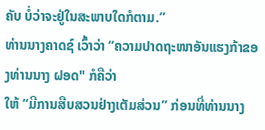ຄັບ ບໍ່ວ່າຈະຢູ່ໃນສະພາບໃດກໍຕາມ.”
ທ່ານນາງຄາດຊ໌ ເວົ້າວ່າ “ຄວາມປາດຖະໜາອັນແຮງກ້າຂອງທ່ານນາງ ຝອດ" ກໍຄືວ່າ
ໃຫ້ “ມີການສືບສວນຢ່າງເຕັມສ່ວນ” ກ່ອນທີ່ທ່ານນາງ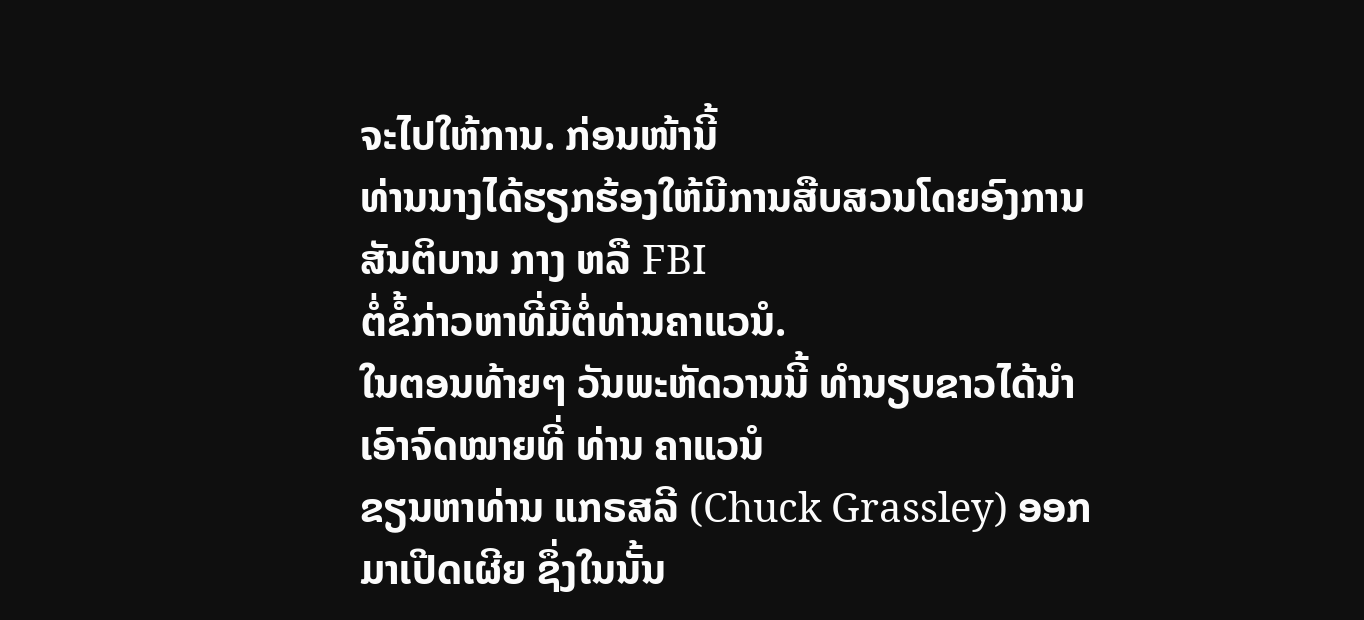ຈະໄປໃຫ້ການ. ກ່ອນໜ້ານີ້
ທ່ານນາງໄດ້ຮຽກຮ້ອງໃຫ້ມີການສືບສວນໂດຍອົງການສັນຕິບານ ກາງ ຫລື FBI
ຕໍ່ຂໍ້ກ່າວຫາທີ່ມີຕໍ່ທ່ານຄາແວນໍ.
ໃນຕອນທ້າຍໆ ວັນພະຫັດວານນີ້ ທໍານຽບຂາວໄດ້ນໍາເອົາຈົດໝາຍທີ່ ທ່ານ ຄາແວນໍ
ຂຽນຫາທ່ານ ແກຣສລີ (Chuck Grassley) ອອກມາເປີດເຜີຍ ຊຶ່ງໃນນັ້ນ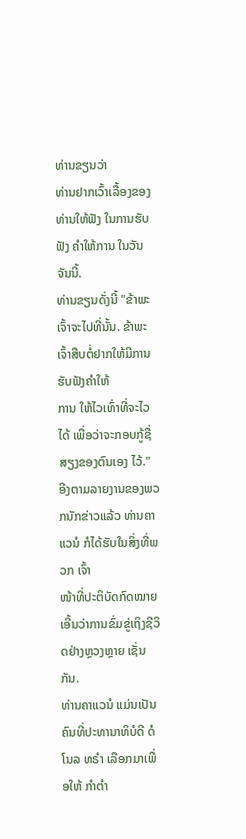ທ່ານຂຽນວ່າ
ທ່ານຢາກເວົ້າເລື້ອງຂອງທ່ານໃຫ້ຟັງ ໃນການຮັບຟັງ ຄໍາໃຫ້ການ ໃນວັນຈັນນີ້.
ທ່ານຂຽນດັ່ງນີ້ "ຂ້າພະເຈົ້າຈະໄປທີ່ນັ້ນ. ຂ້າພະເຈົ້າສືບຕໍ່ຢາກໃຫ້ມີການຮັບຟັງຄໍາໃຫ້
ການ ໃຫ້ໄວເທົ່າທີ່ຈະໄວໄດ້ ເພື່ອວ່າຈະກອບກູ້ຊື່ສຽງຂອງຕົນເອງ ໄວ້."
ອີງຕາມລາຍງານຂອງພວກນັກຂ່າວແລ້ວ ທ່ານຄາແວນໍ ກໍໄດ້ຮັບໃນສິ່ງທີ່ພວກ ເຈົ້າ
ໜ້າທີ່ປະຕິບັດກົດໝາຍເອີ້ນວ່າການຂົ່ມຂູ່ເຖິງຊີວິດຢ່າງຫຼວງຫຼາຍ ເຊັ່ນກັນ.
ທ່ານຄາແວນໍ ແມ່ນເປັນຄົນທີ່ປະທານາທິບໍດີ ດໍໂນລ ທຣໍາ ເລືອກມາເພື່ອໃຫ້ ກໍາຕໍາ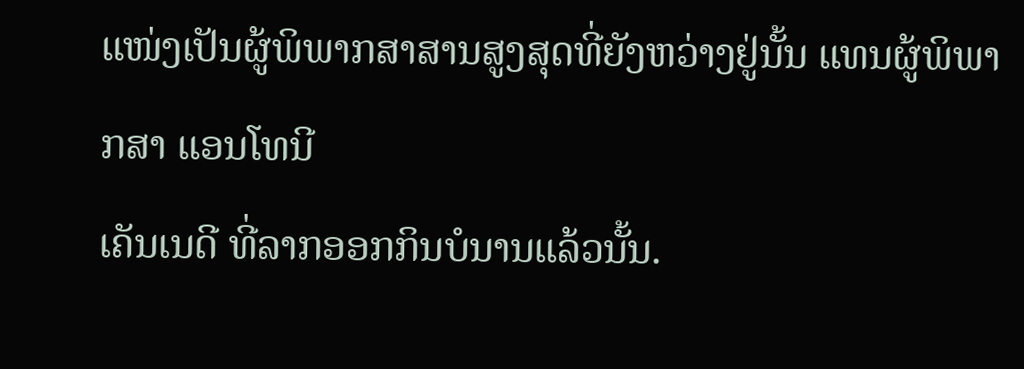ແໜ່ງເປັນຜູ້ພິພາກສາສານສູງສຸດທີ່ຍັງຫວ່າງຢູ່ນັ້ນ ແທນຜູ້ພິພາກສາ ແອນໂທນີ
ເຄັນເນດີ ທີ່ລາກອອກກິນບໍນານແລ້ວນັ້ນ.